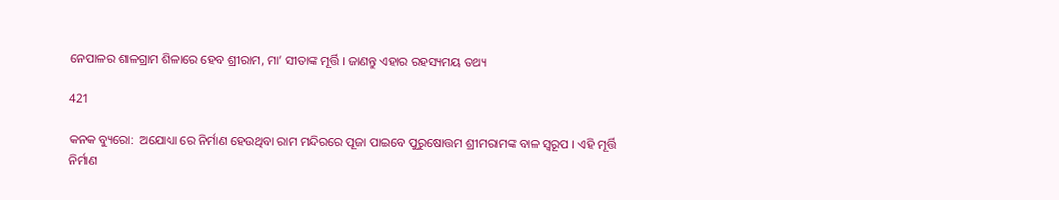ନେପାଳର ଶାଳଗ୍ରାମ ଶିଳାରେ ହେବ ଶ୍ରୀରାମ, ମା’ ସୀତାଙ୍କ ମୂର୍ତ୍ତି । ଜାଣନ୍ତୁ ଏହାର ରହସ୍ୟମୟ ତଥ୍ୟ

421

କନକ ବ୍ୟୁରୋ:  ଅଯୋଧ୍ୟା ରେ ନିର୍ମାଣ ହେଉଥିବା ରାମ ମନ୍ଦିରରେ ପୂଜା ପାଇବେ ପୁରୁଷୋତ୍ତମ ଶ୍ରୀମରାମଙ୍କ ବାଳ ସ୍ୱରୂପ । ଏହି ମୂର୍ତ୍ତି ନିର୍ମାଣ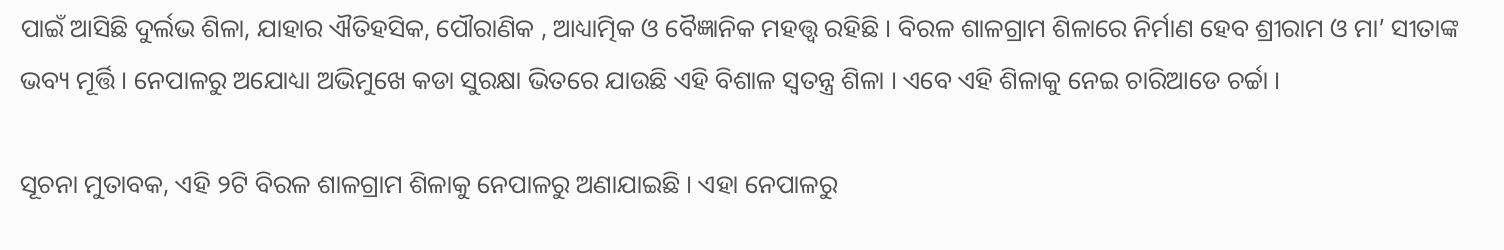ପାଇଁ ଆସିଛି ଦୁର୍ଲଭ ଶିଳା, ଯାହାର ଐତିହସିକ, ପୌରାଣିକ , ଆଧ୍ୟାତ୍ମିକ ଓ ବୈଜ୍ଞାନିକ ମହତ୍ତ୍ୱ ରହିଛି । ବିରଳ ଶାଳଗ୍ରାମ ଶିଳାରେ ନିର୍ମାଣ ହେବ ଶ୍ରୀରାମ ଓ ମା’ ସୀତାଙ୍କ ଭବ୍ୟ ମୂର୍ତ୍ତି । ନେପାଳରୁ ଅଯୋଧ୍ୟା ଅଭିମୁଖେ କଡା ସୁରକ୍ଷା ଭିତରେ ଯାଉଛି ଏହି ବିଶାଳ ସ୍ୱତନ୍ତ୍ର ଶିଳା । ଏବେ ଏହି ଶିଳାକୁ ନେଇ ଚାରିଆଡେ ଚର୍ଚ୍ଚା ।

ସୂଚନା ମୁତାବକ, ଏହି ୨ଟି ବିରଳ ଶାଳଗ୍ରାମ ଶିଳାକୁ ନେପାଳରୁ ଅଣାଯାଇଛି । ଏହା ନେପାଳରୁ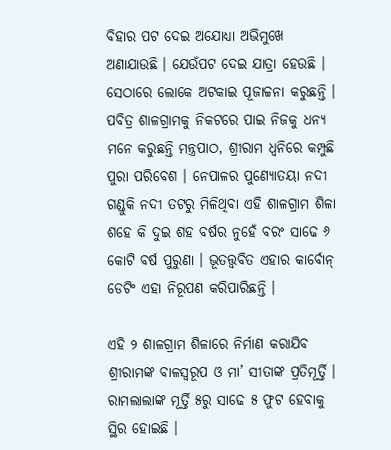ବିହାର ପଟ ଦେଇ ଅଯୋଧ୍ୟା ଅଭିମୁଖେ ଅଣାଯାଉଛି । ଯେଉଁପଟ ଦେଇ ଯାତ୍ରା ହେଉଛି । ସେଠାରେ ଲୋକେ ଅଟକାଇ ପୂଜାଚ୍ଚନା କରୁଛନ୍ତି । ପବିତ୍ର ଶାଳଗ୍ରାମକୁ ନିକଟରେ ପାଇ ନିଜକୁ ଧନ୍ୟ ମନେ କରୁଛନ୍ତି ମନ୍ତ୍ରପାଠ, ଶ୍ରୀରାମ ଧ୍ୱନିରେ କମ୍ପୁଛି ପୁରା ପରିବେଶ । ନେପାଳର ପୁଣ୍ୟୋତୟା ନଦୀ ଗଣ୍ଡୁକି ନଦୀ ତଟରୁ ମିଳିଥିବା ଏହି ଶାଳଗ୍ରାମ ଶିଳା ଶହେ କି ଦୁଇ ଶହ ବର୍ଷର ନୁହେଁ ବରଂ ସାଢେ ୬ କୋଟି ବର୍ଷ ପୁରୁଣା । ଭୂତତ୍ତ୍ୱବିତ ଏହାର କାର୍ବୋନ୍ ଡେଟିଂ ଏହା ନିରୂପଣ କରିପାରିଛନ୍ତି ।

ଏହି ୨ ଶାଳଗ୍ରାମ ଶିଳାରେ ନିର୍ମାଣ କରାଯିବ ଶ୍ରୀରାମଙ୍କ ବାଳସ୍ୱରୂପ ଓ ମା’ ସୀତାଙ୍କ ପ୍ରତିମୂର୍ତ୍ତି । ରାମଲାଲାଙ୍କ ମୂର୍ତ୍ତି ୫ରୁ ସାଢେ ୫ ଫୁଟ ହେବାକୁ ସ୍ଥିର ହୋଇଛି ।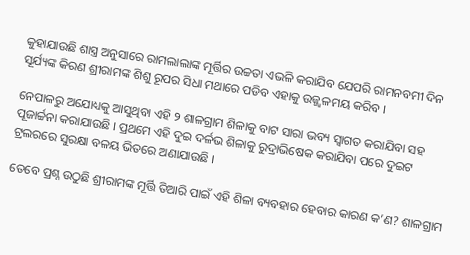କୁହାଯାଉଛି ଶାସ୍ତ୍ର ଅନୁସାରେ ରାମଲାଲାଙ୍କ ମୂର୍ତ୍ତିର ଉଚ୍ଚତା ଏଭଳି କରାଯିବ ଯେପରି ରାମନବମୀ ଦିନ ସୂର୍ଯ୍ୟଙ୍କ କିରଣ ଶ୍ରୀରାମଙ୍କ ଶିଶୁ ରୂପର ସିଧା ମଥାରେ ପଡିବ ଏହାକୁ ଉଜ୍ଜ୍ୱଳମୟ କରିବ ।

ନେପାଳରୁ ଅଯୋଧ୍ୟକୁ ଆସୁଥିବା ଏହି ୨ ଶାଳଗ୍ରାମ ଶିଳାକୁ ବାଟ ସାରା ଭବ୍ୟ ସ୍ୱାଗତ କରାଯିବା ସହ ପୂଜାର୍ଚ୍ଚନା କରାଯାଉଛି । ପ୍ରଥମେ ଏହି ଦୁଇ ଦର୍ଳଭ ଶିଳାକୁ ରୁଦ୍ରାଭିଷେକ କରାଯିବା ପରେ ଦୁଇଟ ଟ୍ରଲରରେ ସୁରକ୍ଷା ବଳୟ ଭିତରେ ଅଣାଯାଉଛି ।

ତେବେ ପ୍ରଶ୍ନ ଉଠୁଛି ଶ୍ରୀରାମଙ୍କ ମୂର୍ତ୍ତି ତିଆରି ପାଇଁ ଏହି ଶିଳା ବ୍ୟବହାର ହେବାର କାରଣ କ’ଣ? ଶାଳଗ୍ରାମ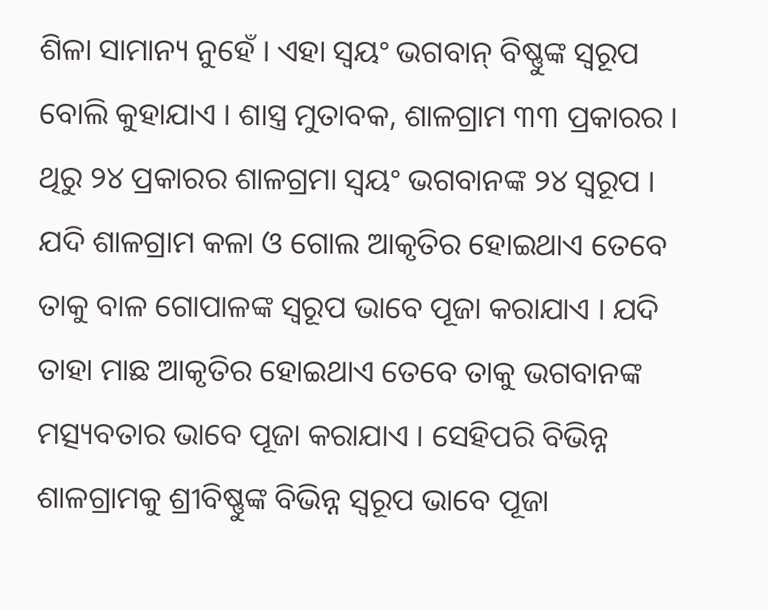ଶିଳା ସାମାନ୍ୟ ନୁହେଁ । ଏହା ସ୍ୱୟଂ ଭଗବାନ୍ ବିଷ୍ଣୁଙ୍କ ସ୍ୱରୂପ ବୋଲି କୁହାଯାଏ । ଶାସ୍ତ୍ର ମୁତାବକ, ଶାଳଗ୍ରାମ ୩୩ ପ୍ରକାରର । ଥିରୁ ୨୪ ପ୍ରକାରର ଶାଳଗ୍ରମା ସ୍ୱୟଂ ଭଗବାନଙ୍କ ୨୪ ସ୍ୱରୂପ । ଯଦି ଶାଳଗ୍ରାମ କଳା ଓ ଗୋଲ ଆକୃତିର ହୋଇଥାଏ ତେବେ ତାକୁ ବାଳ ଗୋପାଳଙ୍କ ସ୍ୱରୂପ ଭାବେ ପୂଜା କରାଯାଏ । ଯଦି ତାହା ମାଛ ଆକୃତିର ହୋଇଥାଏ ତେବେ ତାକୁ ଭଗବାନଙ୍କ ମତ୍ସ୍ୟବତାର ଭାବେ ପୂଜା କରାଯାଏ । ସେହିପରି ବିଭିନ୍ନ ଶାଳଗ୍ରାମକୁ ଶ୍ରୀବିଷ୍ଣୁଙ୍କ ବିଭିନ୍ନ ସ୍ୱରୂପ ଭାବେ ପୂଜା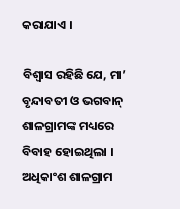କରାଯାଏ ।

ବିଶ୍ୱାସ ରହିଛି ଯେ, ମା’ ବୃନ୍ଦାବତୀ ଓ ଭଗବାନ୍ ଶାଳଗ୍ରାମଙ୍କ ମଧ୍ୟରେ ବିବାହ ହୋଇଥିଲା । ଅଧିକାଂଶ ଶାଳଗ୍ରାମ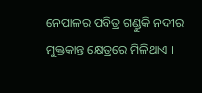ନେପାଳର ପବିତ୍ର ଗଣ୍ଡୁକି ନଦୀର ମୁକ୍ତକାନ୍ତ କ୍ଷେତ୍ରରେ ମିଳିଥାଏ ।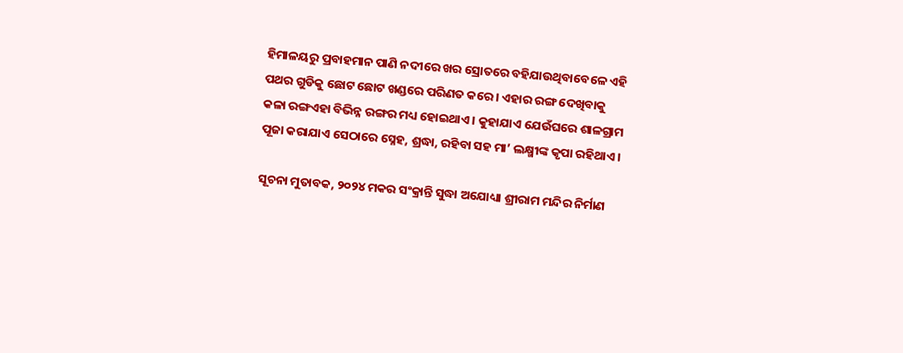ହିମାଳୟରୁ ପ୍ରବାହମାନ ପାଣି ନଦୀରେ ଖର ସ୍ରୋତରେ ବହିଯାଉଥିବାବେଳେ ଏହି ପଥର ଗୁଡିକୁ ଛୋଟ ଛୋଟ ଖଣ୍ଡରେ ପରିଣତ କରେ । ଏହାର ରଙ୍ଗ ଦେଖିବାକୁ କଳା ରଙ୍ଗଏହା ବିଭିନ୍ନ ରଙ୍ଗର ମଧ୍ୟ ହୋଇଥାଏ । କୁହାଯାଏ ଯେଉଁଘରେ ଶାଳଗ୍ରାମ ପୂଜା କରାଯାଏ ସେଠାରେ ସ୍ନେହ, ଶ୍ରଦ୍ଧା, ରହିବା ସହ ମା’ ଲକ୍ଷ୍ମୀଙ୍କ କୃପା ରହିଥାଏ ।

ସୂଚନା ମୁତାବକ, ୨୦୨୪ ମକର ସଂକ୍ରାନ୍ତି ସୁଦ୍ଧା ଅଯୋଧ୍ୟା ଶ୍ରୀରାମ ମନ୍ଦିର ନିର୍ମାଣ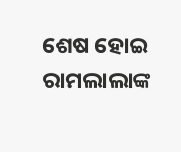ଶେଷ ହୋଇ ରାମଲାଲାଙ୍କ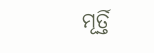ମୂର୍ତ୍ତି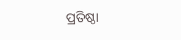ପ୍ରତିଷ୍ଠା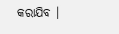କରାଯିବ ।